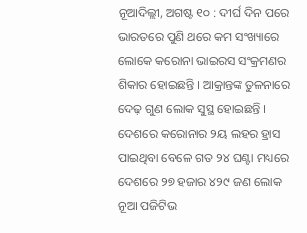ନୂଆଦିଲ୍ଲୀ, ଅଗଷ୍ଟ ୧୦ : ଦୀର୍ଘ ଦିନ ପରେ ଭାରତରେ ପୁଣି ଥରେ କମ ସଂଖ୍ୟାରେ ଲୋକେ କରୋନା ଭାଇରସ ସଂକ୍ରମଣର ଶିକାର ହୋଇଛନ୍ତି । ଆକ୍ରାନ୍ତଙ୍କ ତୁଳନାରେ ଦେଢ଼ ଗୁଣ ଲୋକ ସୁସ୍ଥ ହୋଇଛନ୍ତି । ଦେଶରେ କରୋନାର ୨ୟ ଲହର ହ୍ରାସ ପାଇଥିବା ବେଳେ ଗତ ୨୪ ଘଣ୍ଟା ମଧ୍ୟରେ ଦେଶରେ ୨୭ ହଜାର ୪୨୯ ଜଣ ଲୋକ ନୂଆ ପଜିଟିଭ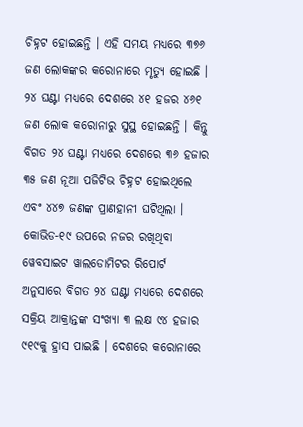ଚିହ୍ନଟ ହୋଇଛନ୍ତି । ଏହି ସମୟ ମଧ୍ୟରେ ୩୭୬ ଜଣ ଲୋକଙ୍କର କରୋନାରେ ମୃତ୍ୟୁ ହୋଇଛି । ୨୪ ଘଣ୍ଟା ମଧ୍ୟରେ ଦେଶରେ ୪୧ ହଜର ୪୬୧ ଜଣ ଲୋକ କରୋନାରୁ ସୁସ୍ଥ ହୋଇଛନ୍ତି । କିନ୍ତୁ ବିଗତ ୨୪ ଘଣ୍ଟା ମଧ୍ୟରେ ଦେଶରେ ୩୬ ହଜାର ୩୫ ଜଣ ନୂଆ ପଜିଟିଭ ଚିହ୍ନଟ ହୋଇଥିଲେ ଏବଂ ୪୪୭ ଜଣଙ୍କ ପ୍ରାଣହାନୀ ଘଟିଥିଲା । କୋଭିଡ-୧୯ ଉପରେ ନଜର ରଖିଥିବା ୱେବସାଇଟ ୱାଲଡୋମିଟର ରିପୋର୍ଟ ଅନୁସାରେ ବିଗତ ୨୪ ଘଣ୍ଟା ମଧ୍ୟରେ ଦେଶରେ ସକ୍ରିୟ ଆକ୍ରାନ୍ତଙ୍କ ସଂଖ୍ୟା ୩ ଲକ୍ଷ ୯୪ ହଜାର ୯୧୯କୁ ହ୍ରାସ ପାଇଛି । ଦେଶରେ କରୋନାରେ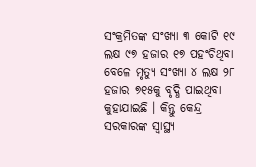ସଂକ୍ରମିତଙ୍କ ସଂଖ୍ୟା ୩ କୋଟି ୧୯ ଲକ୍ଷ ୯୭ ହଜାର ୧୭ ପହଂଚିଥିବା ବେଳେ ମୃତ୍ୟୁ ସଂଖ୍ୟା ୪ ଲକ୍ଷ ୨୮ ହଜାର ୭୧୫କୁ ବୃଦ୍ଧି ପାଇଥିବା କୁହାଯାଇଛି । କିନ୍ତୁ କେନ୍ଦ୍ର ସରକାରଙ୍କ ସ୍ୱାସ୍ଥ୍ୟ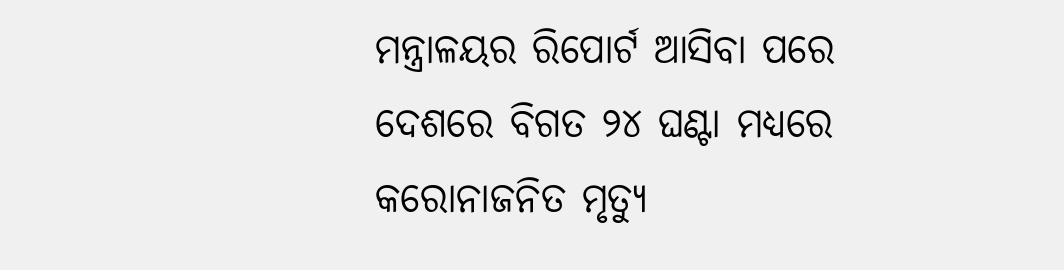ମନ୍ତ୍ରାଳୟର ରିପୋର୍ଟ ଆସିବା ପରେ ଦେଶରେ ବିଗତ ୨୪ ଘଣ୍ଟା ମଧ୍ୟରେ କରୋନାଜନିତ ମୃତ୍ୟୁ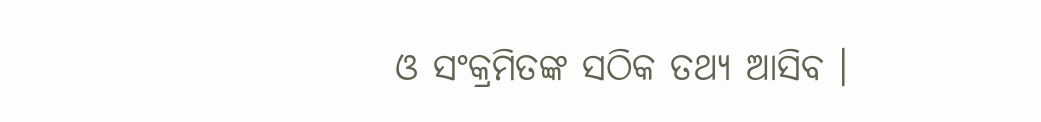ଓ ସଂକ୍ରମିତଙ୍କ ସଠିକ ତଥ୍ୟ ଆସିବ ।